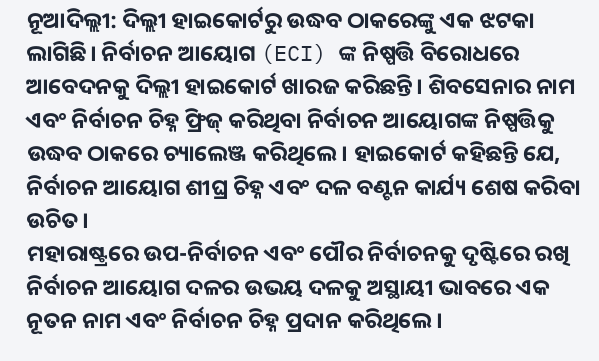ନୂଆଦିଲ୍ଲୀ: ଦିଲ୍ଲୀ ହାଇକୋର୍ଟରୁ ଉଦ୍ଧବ ଠାକରେଙ୍କୁ ଏକ ଝଟକା ଲାଗିଛି। ନିର୍ବାଚନ ଆୟୋଗ (ECI) ଙ୍କ ନିଷ୍ପତ୍ତି ବିରୋଧରେ ଆବେଦନକୁ ଦିଲ୍ଲୀ ହାଇକୋର୍ଟ ଖାରଜ କରିଛନ୍ତି। ଶିବସେନାର ନାମ ଏବଂ ନିର୍ବାଚନ ଚିହ୍ନ ଫ୍ରିଜ୍ କରିଥିବା ନିର୍ବାଚନ ଆୟୋଗଙ୍କ ନିଷ୍ପତ୍ତିକୁ ଉଦ୍ଧବ ଠାକରେ ଚ୍ୟାଲେଞ୍ଜ କରିଥିଲେ। ହାଇକୋର୍ଟ କହିଛନ୍ତି ଯେ, ନିର୍ବାଚନ ଆୟୋଗ ଶୀଘ୍ର ଚିହ୍ନ ଏବଂ ଦଳ ବଣ୍ଟନ କାର୍ଯ୍ୟ ଶେଷ କରିବା ଉଚିତ।
ମହାରାଷ୍ଟ୍ରରେ ଉପ-ନିର୍ବାଚନ ଏବଂ ପୌର ନିର୍ବାଚନକୁ ଦୃଷ୍ଟିରେ ରଖି ନିର୍ବାଚନ ଆୟୋଗ ଦଳର ଉଭୟ ଦଳକୁ ଅସ୍ଥାୟୀ ଭାବରେ ଏକ ନୂତନ ନାମ ଏବଂ ନିର୍ବାଚନ ଚିହ୍ନ ପ୍ରଦାନ କରିଥିଲେ।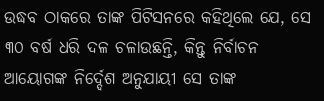ଉଦ୍ଧବ ଠାକରେ ତାଙ୍କ ପିଟିସନରେ କହିଥିଲେ ଯେ, ସେ ୩୦ ବର୍ଷ ଧରି ଦଳ ଚଳାଉଛନ୍ତି, କିନ୍ତୁ ନିର୍ବାଚନ ଆୟୋଗଙ୍କ ନିର୍ଦ୍ଦେଶ ଅନୁଯାୟୀ ସେ ତାଙ୍କ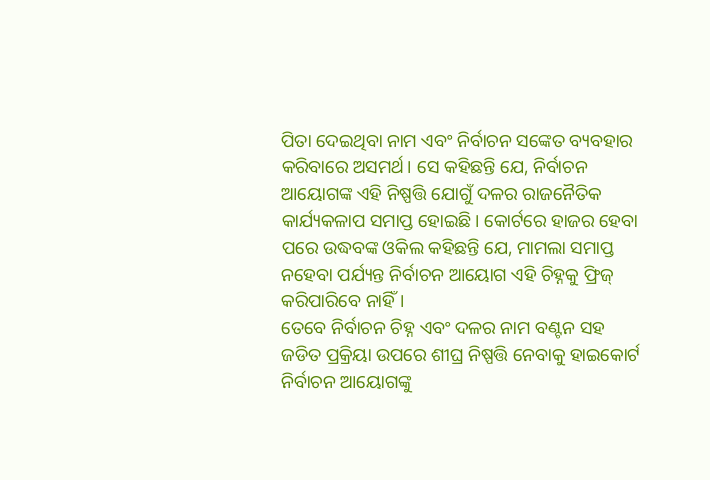ପିତା ଦେଇଥିବା ନାମ ଏବଂ ନିର୍ବାଚନ ସଙ୍କେତ ବ୍ୟବହାର କରିବାରେ ଅସମର୍ଥ। ସେ କହିଛନ୍ତି ଯେ, ନିର୍ବାଚନ ଆୟୋଗଙ୍କ ଏହି ନିଷ୍ପତ୍ତି ଯୋଗୁଁ ଦଳର ରାଜନୈତିକ କାର୍ଯ୍ୟକଳାପ ସମାପ୍ତ ହୋଇଛି। କୋର୍ଟରେ ହାଜର ହେବା ପରେ ଉଦ୍ଧବଙ୍କ ଓକିଲ କହିଛନ୍ତି ଯେ, ମାମଲା ସମାପ୍ତ ନହେବା ପର୍ଯ୍ୟନ୍ତ ନିର୍ବାଚନ ଆୟୋଗ ଏହି ଚିହ୍ନକୁ ଫ୍ରିଜ୍ କରିପାରିବେ ନାହିଁ।
ତେବେ ନିର୍ବାଚନ ଚିହ୍ନ ଏବଂ ଦଳର ନାମ ବଣ୍ଟନ ସହ ଜଡିତ ପ୍ରକ୍ରିୟା ଉପରେ ଶୀଘ୍ର ନିଷ୍ପତ୍ତି ନେବାକୁ ହାଇକୋର୍ଟ ନିର୍ବାଚନ ଆୟୋଗଙ୍କୁ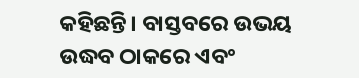କହିଛନ୍ତି। ବାସ୍ତବରେ ଉଭୟ ଉଦ୍ଧବ ଠାକରେ ଏବଂ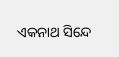ଏକନାଥ ସିନ୍ଦେ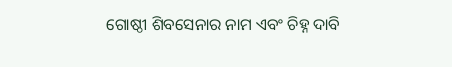ଗୋଷ୍ଠୀ ଶିବସେନାର ନାମ ଏବଂ ଚିହ୍ନ ଦାବି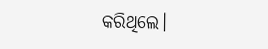କରିଥିଲେ।